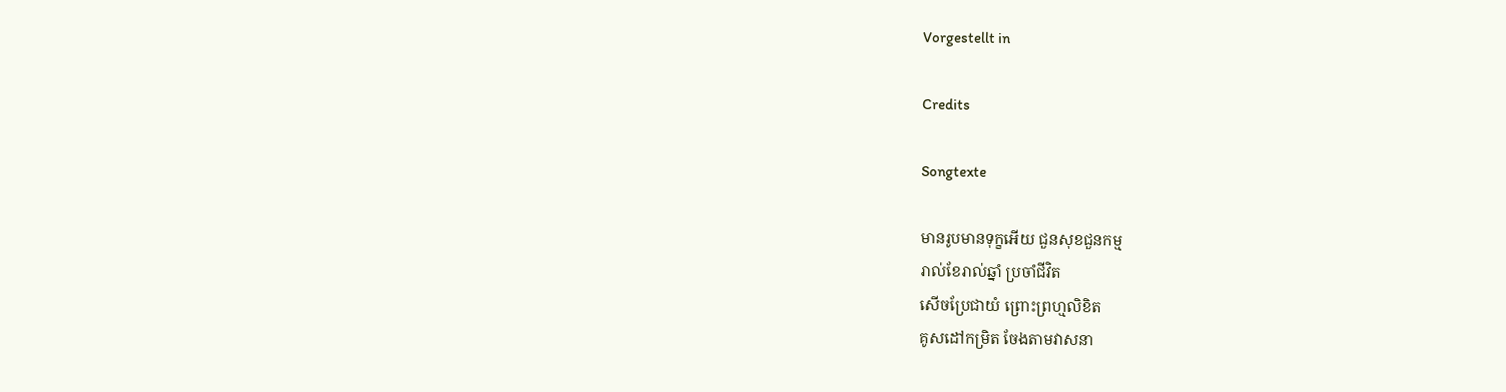Vorgestellt in

Credits

Songtexte

មានរូបមានទុក្ខអើយ ជួនសុខជួនកម្ម
រាល់ខែរាល់ឆ្នាំ ប្រចាំជីវិត
សើចប្រែជាយំ ព្រោះព្រហ្មលិខិត
គូសដៅកម្រិត ចែងតាមវាសនា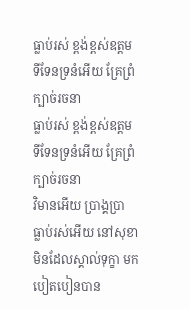ធ្លាប់រស់ ខ្ពង់ខ្ពស់ឧត្តម
ទីទែនទ្រនំអើយ គ្រែព្រំក្បាច់រចនា
ធ្លាប់រស់ ខ្ពង់ខ្ពស់ឧត្តម
ទីទែនទ្រនំអើយ គ្រែព្រំក្បាច់រចនា
វិមានអើយ ប្រាង្គប្រា
ធ្លាប់រស់អើយ នៅសុខា
មិនដែលស្គាល់ទុក្ខា មកបៀតបៀនបាន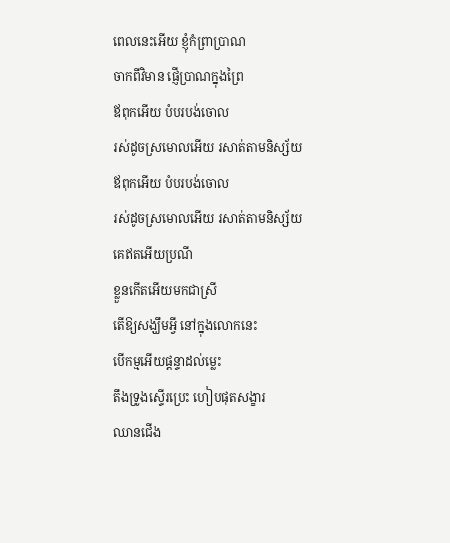ពេលនេះអើយ ខ្ញុំកំព្រាប្រាណ
ចាកពីវិមាន ផ្ញើប្រាណក្នុងព្រៃ
ឪពុកអើយ បំបរបង់ចោល
រស់ដូចស្រមោលអើយ រសាត់តាមនិស្ស័យ
ឪពុកអើយ បំបរបង់ចោល
រស់ដូចស្រមោលអើយ រសាត់តាមនិស្ស័យ
គេឥតអើយប្រណី
ខ្លួនកើតអើយមកជាស្រី
តើឱ្យសង្ឃឹមអ្វី នៅក្នុងលោកនេះ
បើកម្មអើយផ្តន្ទាដល់ម្លេះ
តឹងទ្រូងស្ទើរប្រេះ ហៀបផុតសង្ខារ
ឈានជើង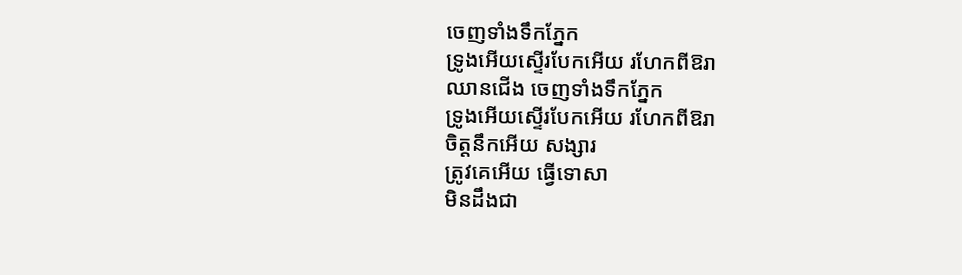ចេញទាំងទឹកភ្នែក
ទ្រូងអើយស្ទើរបែកអើយ រហែកពីឱរា
ឈានជើង ចេញទាំងទឹកភ្នែក
ទ្រូងអើយស្ទើរបែកអើយ រហែកពីឱរា
ចិត្តនឹកអើយ សង្សារ
ត្រូវគេអើយ ធ្វើទោសា
មិនដឹងជា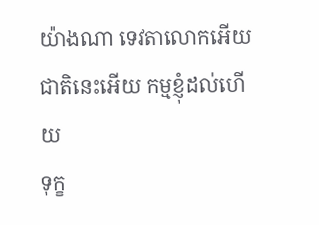យ៉ាងណា ទេវតាលោកអើយ
ជាតិនេះអើយ កម្មខ្ញុំដល់ហើយ
ទុក្ខ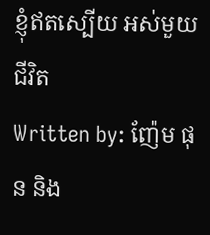ខ្ញុំឥតស្បើយ អស់មួយជីវិត
Written by: ញ៉ែម ផុន និង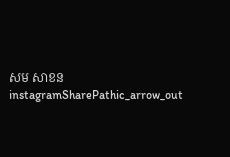សម សាខន
instagramSharePathic_arrow_out